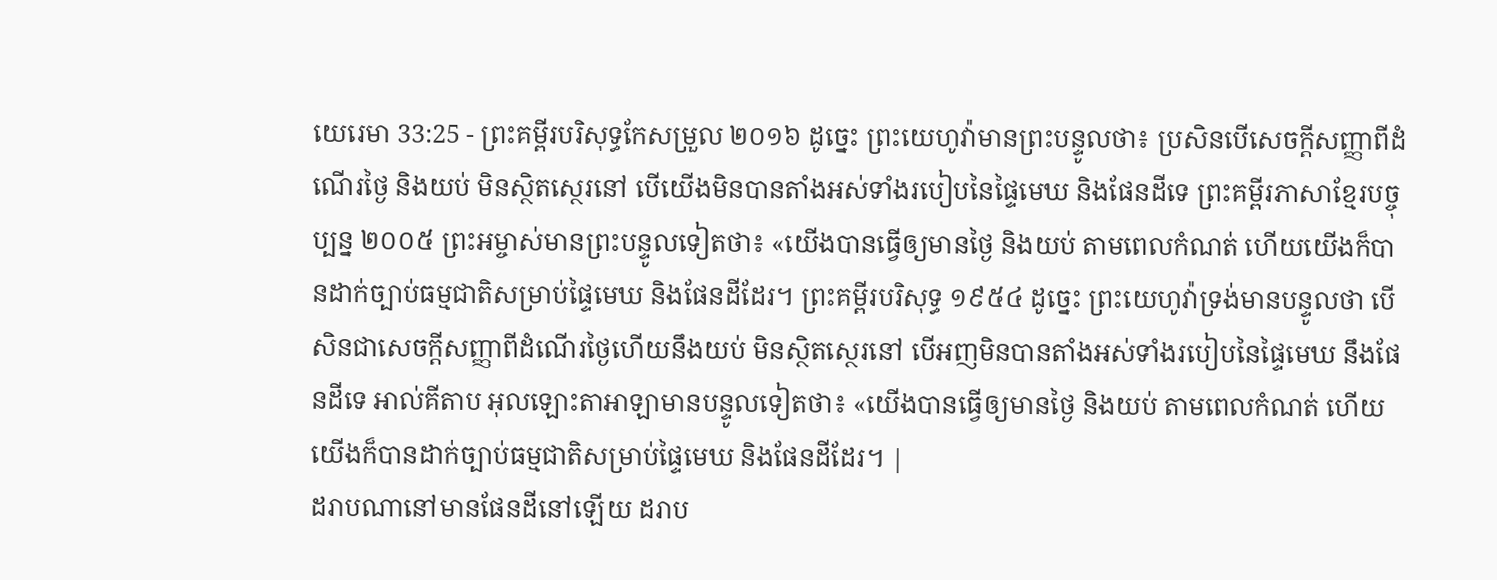យេរេមា 33:25 - ព្រះគម្ពីរបរិសុទ្ធកែសម្រួល ២០១៦ ដូច្នេះ ព្រះយេហូវ៉ាមានព្រះបន្ទូលថា៖ ប្រសិនបើសេចក្ដីសញ្ញាពីដំណើរថ្ងៃ និងយប់ មិនស្ថិតស្ថេរនៅ បើយើងមិនបានតាំងអស់ទាំងរបៀបនៃផ្ទៃមេឃ និងផែនដីទេ ព្រះគម្ពីរភាសាខ្មែរបច្ចុប្បន្ន ២០០៥ ព្រះអម្ចាស់មានព្រះបន្ទូលទៀតថា៖ «យើងបានធ្វើឲ្យមានថ្ងៃ និងយប់ តាមពេលកំណត់ ហើយយើងក៏បានដាក់ច្បាប់ធម្មជាតិសម្រាប់ផ្ទៃមេឃ និងផែនដីដែរ។ ព្រះគម្ពីរបរិសុទ្ធ ១៩៥៤ ដូច្នេះ ព្រះយេហូវ៉ាទ្រង់មានបន្ទូលថា បើសិនជាសេចក្ដីសញ្ញាពីដំណើរថ្ងៃហើយនឹងយប់ មិនស្ថិតស្ថេរនៅ បើអញមិនបានតាំងអស់ទាំងរបៀបនៃផ្ទៃមេឃ នឹងផែនដីទេ អាល់គីតាប អុលឡោះតាអាឡាមានបន្ទូលទៀតថា៖ «យើងបានធ្វើឲ្យមានថ្ងៃ និងយប់ តាមពេលកំណត់ ហើយយើងក៏បានដាក់ច្បាប់ធម្មជាតិសម្រាប់ផ្ទៃមេឃ និងផែនដីដែរ។ |
ដរាបណានៅមានផែនដីនៅឡើយ ដរាប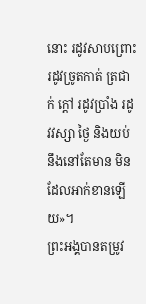នោះ រដូវសាបព្រោះ រដូវច្រូតកាត់ ត្រជាក់ ក្តៅ រដូវប្រាំង រដូវវស្សា ថ្ងៃ និងយប់ នឹងនៅតែមាន មិនដែលអាក់ខានឡើយ»។
ព្រះអង្គបានតម្រូវ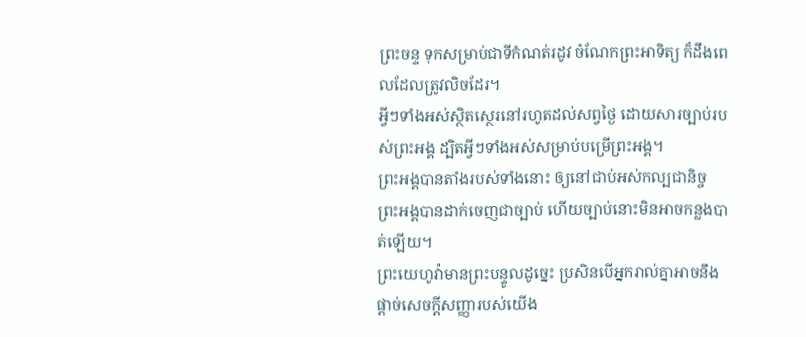ព្រះចន្ទ ទុកសម្រាប់ជាទីកំណត់រដូវ ចំណែកព្រះអាទិត្យ ក៏ដឹងពេលដែលត្រូវលិចដែរ។
អ្វីៗទាំងអស់ស្ថិតស្ថេរនៅរហូតដល់សព្វថ្ងៃ ដោយសារច្បាប់របស់ព្រះអង្គ ដ្បិតអ្វីៗទាំងអស់សម្រាប់បម្រើព្រះអង្គ។
ព្រះអង្គបានតាំងរបស់ទាំងនោះ ឲ្យនៅជាប់អស់កល្បជានិច្ច ព្រះអង្គបានដាក់ចេញជាច្បាប់ ហើយច្បាប់នោះមិនអាចកន្លងបាត់ឡើយ។
ព្រះយេហូវ៉ាមានព្រះបន្ទូលដូច្នេះ ប្រសិនបើអ្នករាល់គ្នាអាចនឹងផ្តាច់សេចក្ដីសញ្ញារបស់យើង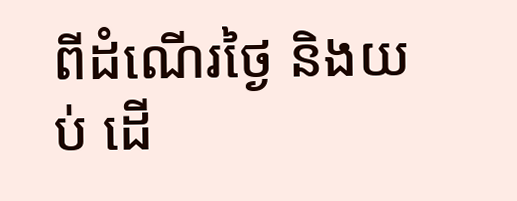ពីដំណើរថ្ងៃ និងយប់ ដើ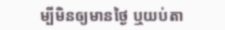ម្បីមិនឲ្យមានថ្ងៃ ឬយប់តា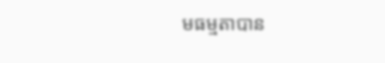មធម្មតាបាន